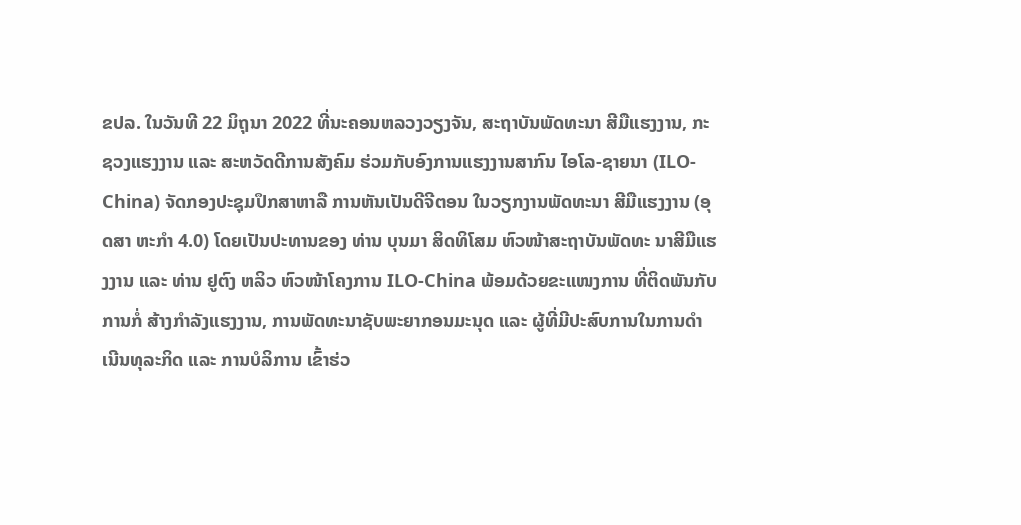ຂປລ. ໃນວັນທີ 22 ມິຖຸນາ 2022 ທີ່ນະຄອນຫລວງວຽງຈັນ, ສະຖາບັນພັດທະນາ ສີມືແຮງງານ, ກະຊວງແຮງງານ ແລະ ສະຫວັດດີການສັງຄົມ ຮ່ວມກັບອົງການແຮງງານສາກົນ ໄອໂລ-ຊາຍນາ (ILO-China) ຈັດກອງປະຊຸມປຶກສາຫາລື ການຫັນເປັນດີຈີຕອນ ໃນວຽກງານພັດທະນາ ສີມືແຮງງານ (ອຸດສາ ຫະກຳ 4.0) ໂດຍເປັນປະທານຂອງ ທ່ານ ບຸນມາ ສິດທິໂສມ ຫົວໜ້າສະຖາບັນພັດທະ ນາສີມືແຮງງານ ແລະ ທ່ານ ຢູຕົງ ຫລິວ ຫົວໜ້າໂຄງການ ILO-China ພ້ອມດ້ວຍຂະແໜງການ ທີ່ຕິດພັນກັບການກໍ່ ສ້າງກຳລັງແຮງງານ, ການພັດທະນາຊັບພະຍາກອນມະນຸດ ແລະ ຜູ້ທີ່ມີປະສົບການໃນການດໍາເນີນທຸລະກິດ ແລະ ການບໍລິການ ເຂົ້າຮ່ວ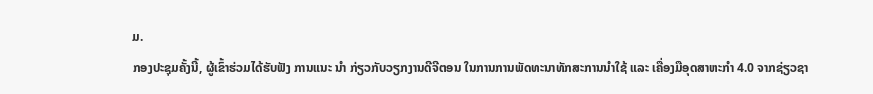ມ.
ກອງປະຊຸມຄັ້ງນີ້, ຜູ້ເຂົ້າຮ່ວມໄດ້ຮັບຟັງ ການແນະ ນຳ ກ່ຽວກັບວຽກງານດີຈີຕອນ ໃນການການພັດທະນາທັກສະການນຳໃຊ້ ແລະ ເຄື່ອງມືອຸດສາຫະກຳ 4.0 ຈາກຊ່ຽວຊາ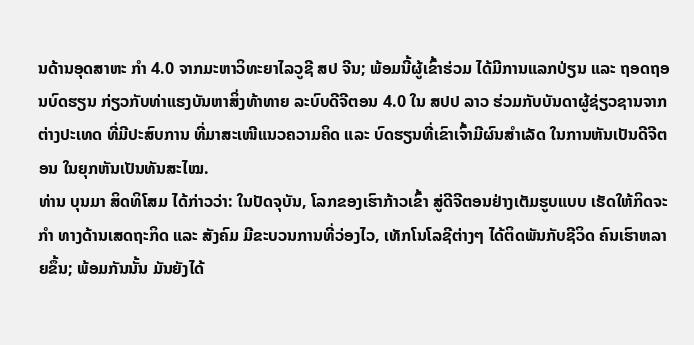ນດ້ານອຸດສາຫະ ກຳ 4.0 ຈາກມະຫາວິທະຍາໄລວູຊີ ສປ ຈີນ; ພ້ອມນີ້ຜູ້ເຂົ້າຮ່ວມ ໄດ້ມີການແລກປ່ຽນ ແລະ ຖອດຖອນບົດຮຽນ ກ່ຽວກັບທ່າແຮງບັນຫາສິ່ງທ້າທາຍ ລະບົບດີຈີຕອນ 4.0 ໃນ ສປປ ລາວ ຮ່ວມກັບບັນດາຜູ້ຊ່ຽວຊານຈາກຕ່າງປະເທດ ທີ່ມີປະສົບການ ທີ່ມາສະເໜີແນວຄວາມຄິດ ແລະ ບົດຮຽນທີ່ເຂົາເຈົ້າມີຜົນສຳເລັດ ໃນການຫັນເປັນດີຈີຕອນ ໃນຍຸກຫັນເປັນທັນສະໄໝ.
ທ່ານ ບຸນມາ ສິດທິໂສມ ໄດ້ກ່າວວ່າ: ໃນປັດຈຸບັນ, ໂລກຂອງເຮົາກ້າວເຂົ້າ ສູ່ດີຈີຕອນຢ່າງເຕັມຮູບແບບ ເຮັດໃຫ້ກິດຈະກໍາ ທາງດ້ານເສດຖະກິດ ແລະ ສັງຄົມ ມີຂະບວນການທີ່ວ່ອງໄວ, ເທັກໂນໂລຊີຕ່າງໆ ໄດ້ຕິດພັນກັບຊີວິດ ຄົນເຮົາຫລາຍຂຶ້ນ; ພ້ອມກັນນັ້ນ ມັນຍັງໄດ້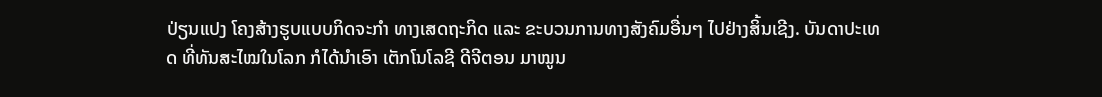ປ່ຽນແປງ ໂຄງສ້າງຮູບແບບກິດຈະກໍາ ທາງເສດຖະກິດ ແລະ ຂະບວນການທາງສັງຄົມອື່ນໆ ໄປຢ່າງສິ້ນເຊີງ. ບັນດາປະເທດ ທີ່ທັນສະໄໝໃນໂລກ ກໍໄດ້ນໍາເອົາ ເຕັກໂນໂລຊີ ດີຈີຕອນ ມາໝູນ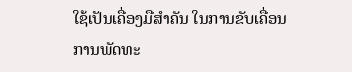ໃຊ້ເປັນເຄື່ອງມືສໍາຄັນ ໃນການຂັບເຄື່ອນການພັດທະ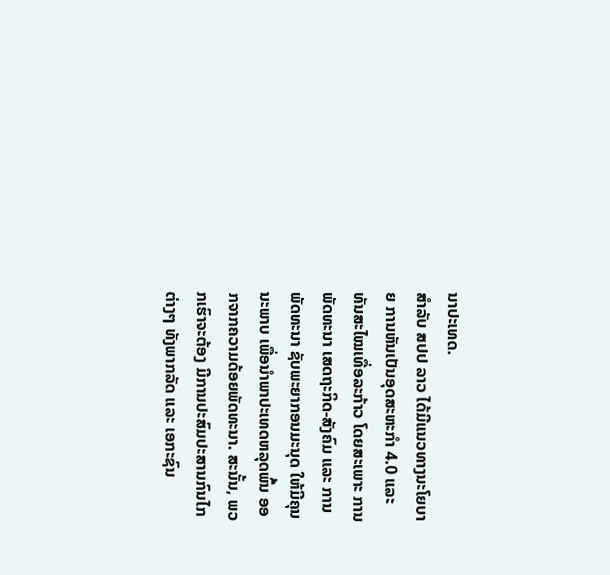ນາປະເທດ.
ສໍາລັບ ສປປ ລາວ ໄດ້ມີແນວທາງນະໂຍບາຍ ການຫັນເປັນອຸດສະຫະກໍາ 4.0 ແລະ ທັນສະໄໝເທື່ອລະກ້າວ ໂດຍສະເພາະ ການພັດທະນາ ເສດຖະກິດ-ສັງຄົມ ແລະ ການພັດທະນາ ຊັບພະຍາກອນມະນຸດ ໃຫ້ມີຄຸນນະພາບ ເພື່ອນໍາພາປະເທດຫລຸດພົ້ນ ອອກຈາກຄວາມດ້ອຍພັດທະນາ. ສະນັ້ນ, ພວກເຮົາຈະຕ້ອງ ມີການປະສົມປະສານກົນໄກຕ່າງໆ ທັງພາກລັດ ແລະ ເອກະຊົນ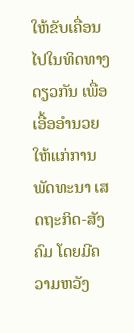ໃຫ້ຂັບເຄື່ອນໄປໃນທິດທາງດຽວກັນ ເພື່ອເອື້ອອໍານວຍ ໃຫ້ແກ່ການພັດທະນາ ເສດຖະກິດ-ສັງຄົມ ໂດຍມີຄວາມຫວັງ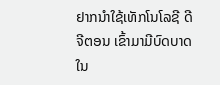ຢາກນໍາໃຊ້ເທັກໂນໂລຊີ ດີຈີຕອນ ເຂົ້າມາມີບົດບາດ ໃນ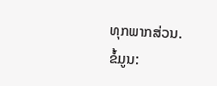ທຸກພາກສ່ວນ.
ຂໍ້ມູນ: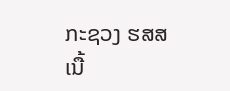ກະຊວງ ຮສສ
ເນື້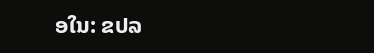ອໃນ: ຂປລ